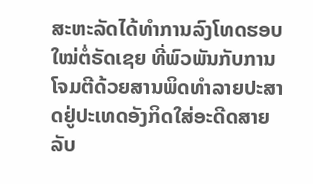ສະຫະລັດໄດ້ທຳການລົງໂທດຮອບໃໝ່ຕໍ່ຣັດເຊຍ ທີ່ພົວພັນກັບການໂຈມຕີດ້ວຍສານພິດທຳລາຍປະສາດຢູ່ປະເທດອັງກິດໃສ່ອະດີດສາຍລັບ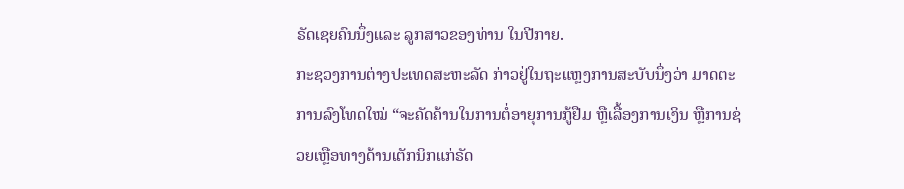ຣັດເຊຍຄົນນຶ່ງແລະ ລູກສາວຂອງທ່ານ ໃນປີກາຍ.
ກະຊວງການຕ່າງປະເທດສະຫະລັດ ກ່າວຢູ່ໃນຖະແຫຼງການສະບັບນຶ່ງວ່າ ມາດຕະການລົງໂທດໃໝ່ “ຈະຄັດຄ້ານໃນການຕໍ່ອາຍຸການກູ້ຢືມ ຫຼືເລື້ອງການເງິນ ຫຼືການຊ່ວຍເຫຼືອທາງດ້ານເຕັກນິກແກ່ຣັດ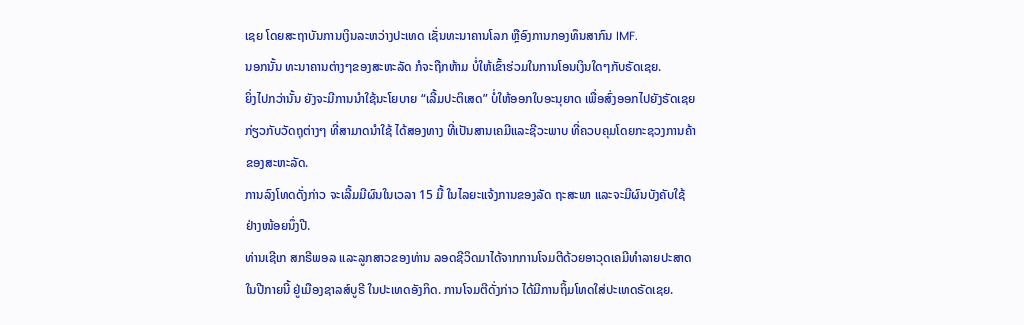ເຊຍ ໂດຍສະຖາບັນການເງິນລະຫວ່າງປະເທດ ເຊັ່ນທະນາຄານໂລກ ຫຼືອົງການກອງທຶນສາກົນ IMF.
ນອກນັ້ນ ທະນາຄານຕ່າງໆຂອງສະຫະລັດ ກໍຈະຖືກຫ້າມ ບໍ່ໃຫ້ເຂົ້າຮ່ວມໃນການໂອນເງິນໃດໆກັບຣັດເຊຍ.
ຍິ່ງໄປກວ່ານັ້ນ ຍັງຈະມີການນຳໃຊ້ນະໂຍບາຍ “ເລີ້ມປະຕິເສດ” ບໍ່ໃຫ້ອອກໃບອະນຸຍາດ ເພື່ອສົ່ງອອກໄປຍັງຣັດເຊຍ ກ່ຽວກັບວັດຖຸຕ່າງໆ ທີ່ສາມາດນຳໃຊ້ ໄດ້ສອງທາງ ທີ່ເປັນສານເຄມີແລະຊີວະພາບ ທີ່ຄວບຄຸມໂດຍກະຊວງການຄ້າ ຂອງສະຫະລັດ.
ການລົງໂທດດັ່ງກ່າວ ຈະເລີ້ມມີຜົນໃນເວລາ 15 ມື້ ໃນໄລຍະແຈ້ງການຂອງລັດ ຖະສະພາ ແລະຈະມີຜົນບັງຄັບໃຊ້ຢ່າງໜ້ອຍນຶ່ງປີ.
ທ່ານເຊີເກ ສກຣີພອລ ແລະລູກສາວຂອງທ່ານ ລອດຊີວິດມາໄດ້ຈາກການໂຈມຕີດ້ວຍອາວຸດເຄມີທຳລາຍປະສາດ ໃນປີກາຍນີ້ ຢູ່ເມືອງຊາລສ໌ບູຣີ ໃນປະເທດອັງກິດ. ການໂຈມຕີດັ່ງກ່າວ ໄດ້ມີການຖິ້ມໂທດໃສ່ປະເທດຣັດເຊຍ.